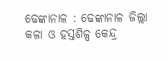ଢେଙ୍କାନାଳ : ଢେଙ୍କାନାଳ ଜିଲ୍ଲା କଳା ଓ ହସ୍ତଶିଳ୍ପ କେନ୍ଦ୍ର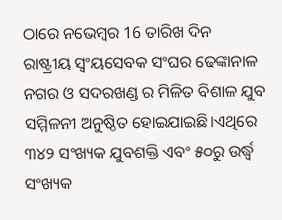ଠାରେ ନଭେମ୍ବର 16 ତାରିଖ ଦିନ
ରାଷ୍ଟ୍ରୀୟ ସ୍ଵଂୟସେବକ ସଂଘର ଢେଙ୍କାନାଳ ନଗର ଓ ସଦରଖଣ୍ଡ ର ମିଳିତ ବିଶାଳ ଯୁବ ସମ୍ମିଳନୀ ଅନୁଷ୍ଠିତ ହୋଇଯାଇଛି।ଏଥିରେ ୩୪୨ ସଂଖ୍ୟକ ଯୁବଶକ୍ତି ଏବଂ ୫୦ରୁ ଉର୍ଦ୍ଧ୍ବ ସଂଖ୍ୟକ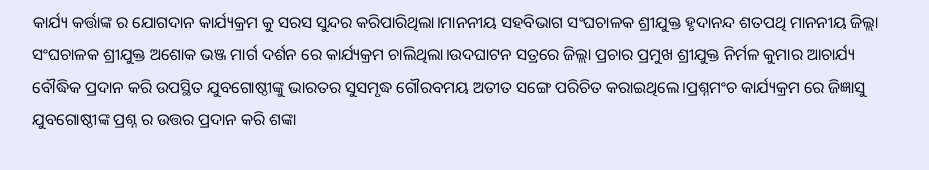କାର୍ଯ୍ୟ କର୍ତ୍ତାଙ୍କ ର ଯୋଗଦାନ କାର୍ଯ୍ୟକ୍ରମ କୁ ସରସ ସୁନ୍ଦର କରିପାରିଥିଲା।ମାନନୀୟ ସହବିଭାଗ ସଂଘଚାଳକ ଶ୍ରୀଯୁକ୍ତ ହୃଦାନନ୍ଦ ଶତପଥି ମାନନୀୟ ଜିଲ୍ଲା ସଂଘଚାଳକ ଶ୍ରୀଯୁକ୍ତ ଅଶୋକ ଭଞ୍ଜ ମାର୍ଗ ଦର୍ଶନ ରେ କାର୍ଯ୍ୟକ୍ରମ ଚାଲିଥିଲା।ଉଦଘାଟନ ସତ୍ରରେ ଜିଲ୍ଲା ପ୍ରଚାର ପ୍ରମୁଖ ଶ୍ରୀଯୁକ୍ତ ନିର୍ମଳ କୁମାର ଆଚାର୍ଯ୍ୟ ବୌଦ୍ଧିକ ପ୍ରଦାନ କରି ଉପସ୍ଥିତ ଯୁବଗୋଷ୍ଠୀଙ୍କୁ ଭାରତର ସୁସମୃଦ୍ଧ ଗୌରବମୟ ଅତୀତ ସଙ୍ଗେ ପରିଚିତ କରାଇଥିଲେ।ପ୍ରଶ୍ନମଂଚ କାର୍ଯ୍ୟକ୍ରମ ରେ ଜିଜ୍ଞାସୁ ଯୁବଗୋଷ୍ଠୀଙ୍କ ପ୍ରଶ୍ନ ର ଉତ୍ତର ପ୍ରଦାନ କରି ଶଙ୍କା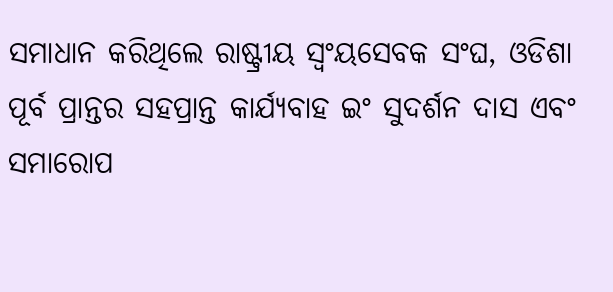ସମାଧାନ କରିଥିଲେ ରାଷ୍ଟ୍ରୀୟ ସ୍ଵଂୟସେବକ ସଂଘ, ଓଡିଶା ପୂର୍ବ ପ୍ରାନ୍ତର ସହପ୍ରାନ୍ତ କାର୍ଯ୍ୟବାହ ଇଂ ସୁଦର୍ଶନ ଦାସ ଏବଂ ସମାରୋପ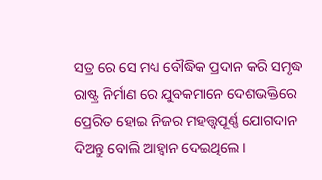ସତ୍ର ରେ ସେ ମଧ୍ୟ ବୌଦ୍ଧିକ ପ୍ରଦାନ କରି ସମୃଦ୍ଧ ରାଷ୍ଟ୍ର ନିର୍ମାଣ ରେ ଯୁବକମାନେ ଦେଶଭକ୍ତିରେ ପ୍ରେରିତ ହୋଇ ନିଜର ମହତ୍ତ୍ୱପୂର୍ଣ୍ଣ ଯୋଗଦାନ ଦିଅନ୍ତୁ ବୋଲି ଆହ୍ଵାନ ଦେଇଥିଲେ।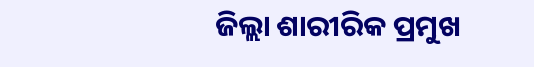ଜିଲ୍ଲା ଶାରୀରିକ ପ୍ରମୁଖ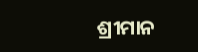ଶ୍ରୀମାନ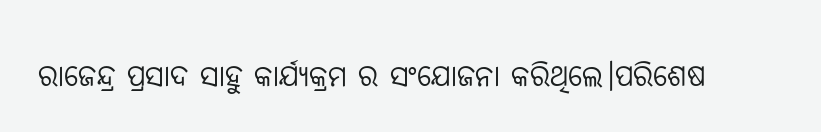ରାଜେନ୍ଦ୍ର ପ୍ରସାଦ ସାହୁ କାର୍ଯ୍ୟକ୍ରମ ର ସଂଯୋଜନା କରିଥିଲେ।ପରିଶେଷ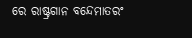ରେ ରାଷ୍ଟ୍ରଗାନ ବନ୍ଦେମାତରଂ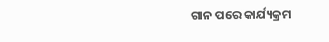ଗାନ ପରେ କାର୍ଯ୍ୟକ୍ରମ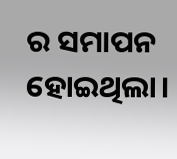ର ସମାପନ ହୋଇଥିଲା।